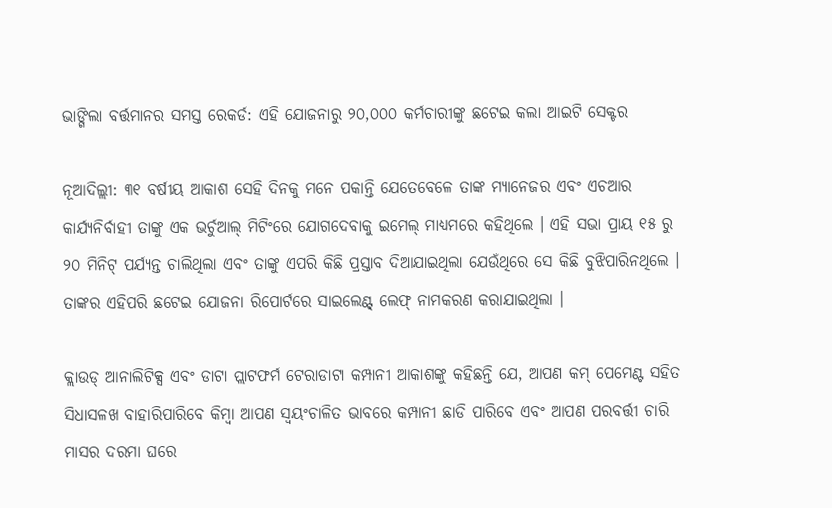ଭାଙ୍ଗିଲା ବର୍ତ୍ତମାନର ସମସ୍ତ ରେକର୍ଡ: ଏହି ଯୋଜନାରୁ ୨୦,୦୦୦ କର୍ମଚାରୀଙ୍କୁ ଛଟେଇ କଲା ଆଇଟି ସେକ୍ଟର

ନୂଆଦିଲ୍ଲୀ: ୩୧ ବର୍ଷୀୟ ଆକାଶ ସେହି ଦିନକୁ ମନେ ପକାନ୍ତି ଯେତେବେଳେ ତାଙ୍କ ମ୍ୟାନେଜର ଏବଂ ଏଚଆର କାର୍ଯ୍ୟନିର୍ବାହୀ ତାଙ୍କୁ ଏକ ଭର୍ଚୁଆଲ୍ ମିଟିଂରେ ଯୋଗଦେବାକୁ ଇମେଲ୍ ମାଧ୍ୟମରେ କହିଥିଲେ । ଏହି ସଭା ପ୍ରାୟ ୧୫ ରୁ ୨୦ ମିନିଟ୍ ପର୍ଯ୍ୟନ୍ତ ଚାଲିଥିଲା ଏବଂ ତାଙ୍କୁ ଏପରି କିଛି ପ୍ରସ୍ତାବ ଦିଆଯାଇଥିଲା ଯେଉଁଥିରେ ସେ କିଛି ବୁଝିପାରିନଥିଲେ । ତାଙ୍କର ଏହିପରି ଛଟେଇ ଯୋଜନା ରିପୋର୍ଟରେ ସାଇଲେଣ୍ଟ୍ ଲେଫ୍ ନାମକରଣ କରାଯାଇଥିଲା ।

କ୍ଲାଉଡ୍ ଆନାଲିଟିକ୍ସ ଏବଂ ଡାଟା ପ୍ଲାଟଫର୍ମ ଟେରାଡାଟା କମ୍ପାନୀ ଆକାଶଙ୍କୁ କହିଛନ୍ତି ଯେ, ଆପଣ କମ୍ ପେମେଣ୍ଟ ସହିତ ସିଧାସଳଖ ବାହାରିପାରିବେ କିମ୍ବା ଆପଣ ସ୍ୱୟଂଚାଳିତ ଭାବରେ କମ୍ପାନୀ ଛାଡି ପାରିବେ ଏବଂ ଆପଣ ପରବର୍ତ୍ତୀ ଚାରି ମାସର ଦରମା ଘରେ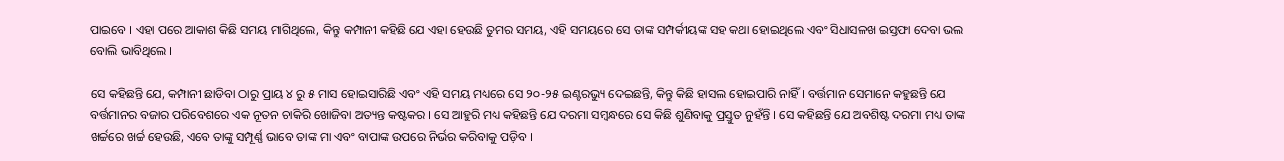ପାଇବେ । ଏହା ପରେ ଆକାଶ କିଛି ସମୟ ମାଗିଥିଲେ, କିନ୍ତୁ କମ୍ପାନୀ କହିଛି ଯେ ଏହା ହେଉଛି ତୁମର ସମୟ, ଏହି ସମୟରେ ସେ ତାଙ୍କ ସମ୍ପର୍କୀୟଙ୍କ ସହ କଥା ହୋଇଥିଲେ ଏବଂ ସିଧାସଳଖ ଇସ୍ତଫା ଦେବା ଭଲ ବୋଲି ଭାବିଥିଲେ ।

ସେ କହିଛନ୍ତି ଯେ, କମ୍ପାନୀ ଛାଡିବା ଠାରୁ ପ୍ରାୟ ୪ ରୁ ୫ ମାସ ହୋଇସାରିଛି ଏବଂ ଏହି ସମୟ ମଧ୍ୟରେ ସେ ୨୦-୨୫ ଇଣ୍ଟରଭ୍ୟୁ ଦେଇଛନ୍ତି, କିନ୍ତୁ କିଛି ହାସଲ ହୋଇପାରି ନାହିଁ । ବର୍ତ୍ତମାନ ସେମାନେ କହୁଛନ୍ତି ଯେ ବର୍ତ୍ତମାନର ବଜାର ପରିବେଶରେ ଏକ ନୂତନ ଚାକିରି ଖୋଜିବା ଅତ୍ୟନ୍ତ କଷ୍ଟକର । ସେ ଆହୁରି ମଧ୍ୟ କହିଛନ୍ତି ଯେ ଦରମା ସମ୍ବନ୍ଧରେ ସେ କିଛି ଶୁଣିବାକୁ ପ୍ରସ୍ତୁତ ନୁହଁନ୍ତି । ସେ କହିଛନ୍ତି ଯେ ଅବଶିଷ୍ଟ ଦରମା ମଧ୍ୟ ତାଙ୍କ ଖର୍ଚ୍ଚରେ ଖର୍ଚ୍ଚ ହେଉଛି, ଏବେ ତାଙ୍କୁ ସମ୍ପୂର୍ଣ୍ଣ ଭାବେ ତାଙ୍କ ମା ଏବଂ ବାପାଙ୍କ ଉପରେ ନିର୍ଭର କରିବାକୁ ପଡ଼ିବ ।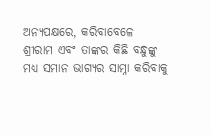ଅନ୍ୟପକ୍ଷରେ, କରିବାବେଳେ ଶ୍ରୀରାମ ଏବଂ ତାଙ୍କର କିଛି ବନ୍ଧୁଙ୍କୁ ମଧ୍ୟ ସମାନ ଭାଗ୍ୟର ସାମ୍ନା କରିବାକୁ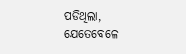ପଡିଥିଲା, ଯେତେବେଳେ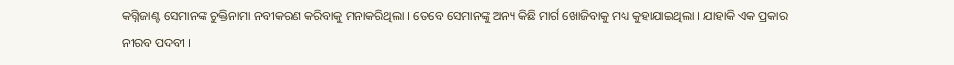କଗ୍ନିଜାଣ୍ଟ ସେମାନଙ୍କ ଚୁକ୍ତିନାମା ନବୀକରଣ କରିବାକୁ ମନାକରିଥିଲା । ତେବେ ସେମାନଙ୍କୁ ଅନ୍ୟ କିଛି ମାର୍ଗ ଖୋଜିବାକୁ ମଧ୍ୟ କୁହାଯାଇଥିଲା । ଯାହାକି ଏକ ପ୍ରକାର ନୀରବ ପଦବୀ ।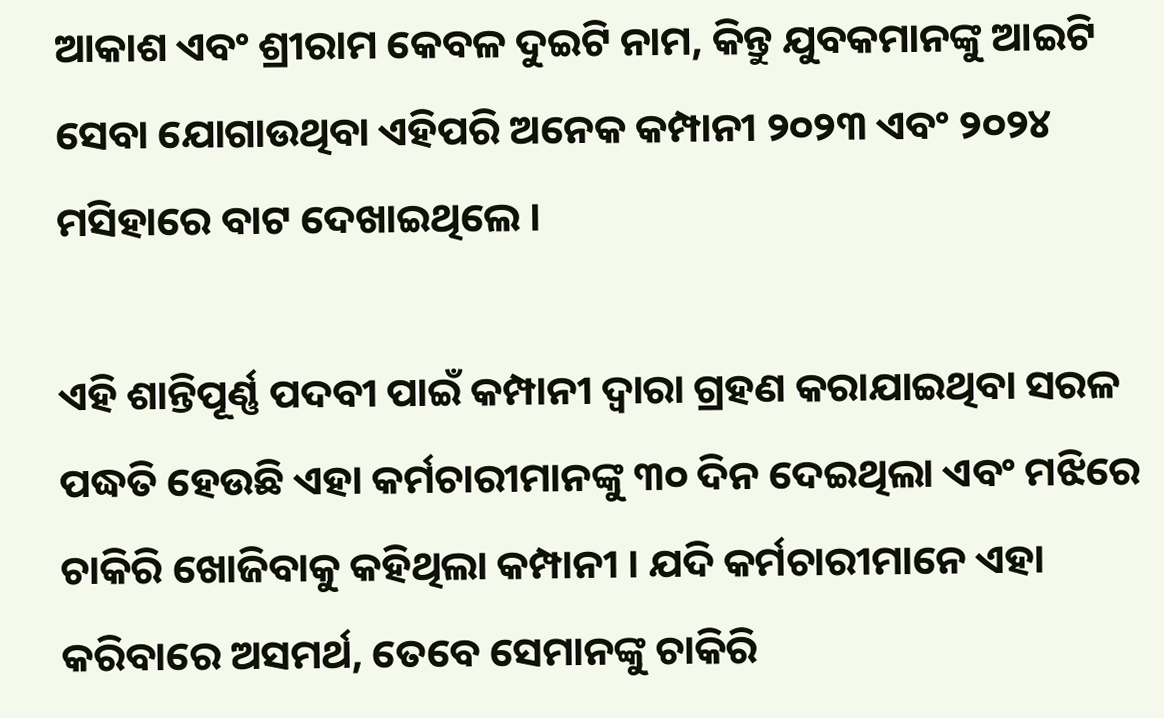ଆକାଶ ଏବଂ ଶ୍ରୀରାମ କେବଳ ଦୁଇଟି ନାମ, କିନ୍ତୁ ଯୁବକମାନଙ୍କୁ ଆଇଟି ସେବା ଯୋଗାଉଥିବା ଏହିପରି ଅନେକ କମ୍ପାନୀ ୨୦୨୩ ଏବଂ ୨୦୨୪ ମସିହାରେ ବାଟ ଦେଖାଇଥିଲେ ।

ଏହି ଶାନ୍ତିପୂର୍ଣ୍ଣ ପଦବୀ ପାଇଁ କମ୍ପାନୀ ଦ୍ୱାରା ଗ୍ରହଣ କରାଯାଇଥିବା ସରଳ ପଦ୍ଧତି ହେଉଛି ଏହା କର୍ମଚାରୀମାନଙ୍କୁ ୩୦ ଦିନ ଦେଇଥିଲା ଏବଂ ମଝିରେ ଚାକିରି ଖୋଜିବାକୁ କହିଥିଲା କମ୍ପାନୀ । ଯଦି କର୍ମଚାରୀମାନେ ଏହା କରିବାରେ ଅସମର୍ଥ, ତେବେ ସେମାନଙ୍କୁ ଚାକିରି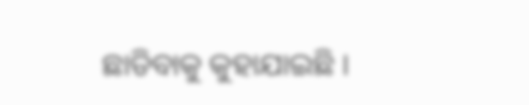ଛାଡିବାକୁ କୁହାଯାଇଛି ।